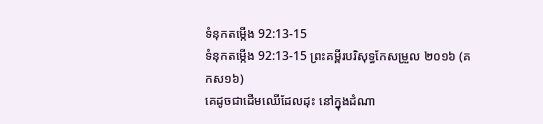ទំនុកតម្កើង 92:13-15
ទំនុកតម្កើង 92:13-15 ព្រះគម្ពីរបរិសុទ្ធកែសម្រួល ២០១៦ (គកស១៦)
គេដូចជាដើមឈើដែលដុះ នៅក្នុងដំណា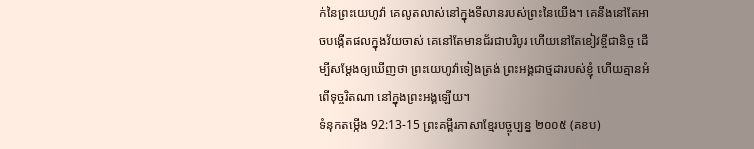ក់នៃព្រះយេហូវ៉ា គេលូតលាស់នៅក្នុងទីលានរបស់ព្រះនៃយើង។ គេនឹងនៅតែអាចបង្កើតផលក្នុងវ័យចាស់ គេនៅតែមានជ័រជាបរិបូរ ហើយនៅតែខៀវខ្ចីជានិច្ច ដើម្បីសម្ដែងឲ្យឃើញថា ព្រះយេហូវ៉ាទៀងត្រង់ ព្រះអង្គជាថ្មដារបស់ខ្ញុំ ហើយគ្មានអំពើទុច្ចរិតណា នៅក្នុងព្រះអង្គឡើយ។
ទំនុកតម្កើង 92:13-15 ព្រះគម្ពីរភាសាខ្មែរបច្ចុប្បន្ន ២០០៥ (គខប)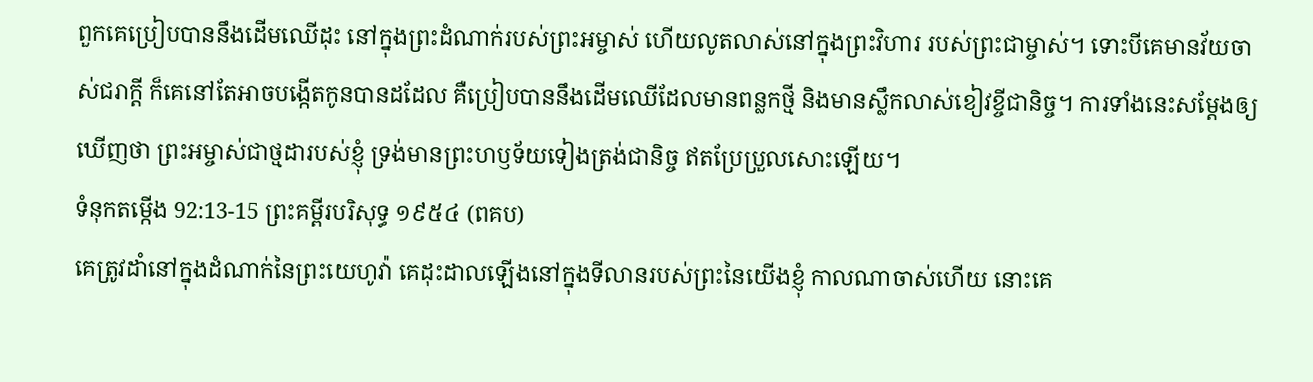ពួកគេប្រៀបបាននឹងដើមឈើដុះ នៅក្នុងព្រះដំណាក់របស់ព្រះអម្ចាស់ ហើយលូតលាស់នៅក្នុងព្រះវិហារ របស់ព្រះជាម្ចាស់។ ទោះបីគេមានវ័យចាស់ជរាក្ដី ក៏គេនៅតែអាចបង្កើតកូនបានដដែល គឺប្រៀបបាននឹងដើមឈើដែលមានពន្លកថ្មី និងមានស្លឹកលាស់ខៀវខ្ចីជានិច្ច។ ការទាំងនេះសម្តែងឲ្យឃើញថា ព្រះអម្ចាស់ជាថ្មដារបស់ខ្ញុំ ទ្រង់មានព្រះហឫទ័យទៀងត្រង់ជានិច្ច ឥតប្រែប្រួលសោះឡើយ។
ទំនុកតម្កើង 92:13-15 ព្រះគម្ពីរបរិសុទ្ធ ១៩៥៤ (ពគប)
គេត្រូវដាំនៅក្នុងដំណាក់នៃព្រះយេហូវ៉ា គេដុះដាលឡើងនៅក្នុងទីលានរបស់ព្រះនៃយើងខ្ញុំ កាលណាចាស់ហើយ នោះគេ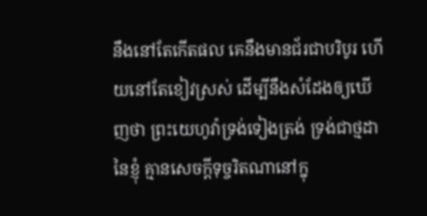នឹងនៅតែកើតផល គេនឹងមានជ័រជាបរិបូរ ហើយនៅតែខៀវស្រស់ ដើម្បីនឹងសំដែងឲ្យឃើញថា ព្រះយេហូវ៉ាទ្រង់ទៀងត្រង់ ទ្រង់ជាថ្មដានៃខ្ញុំ គ្មានសេចក្ដីទុច្ចរិតណានៅក្នុ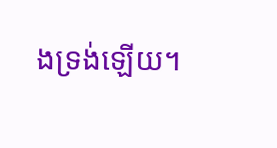ងទ្រង់ឡើយ។